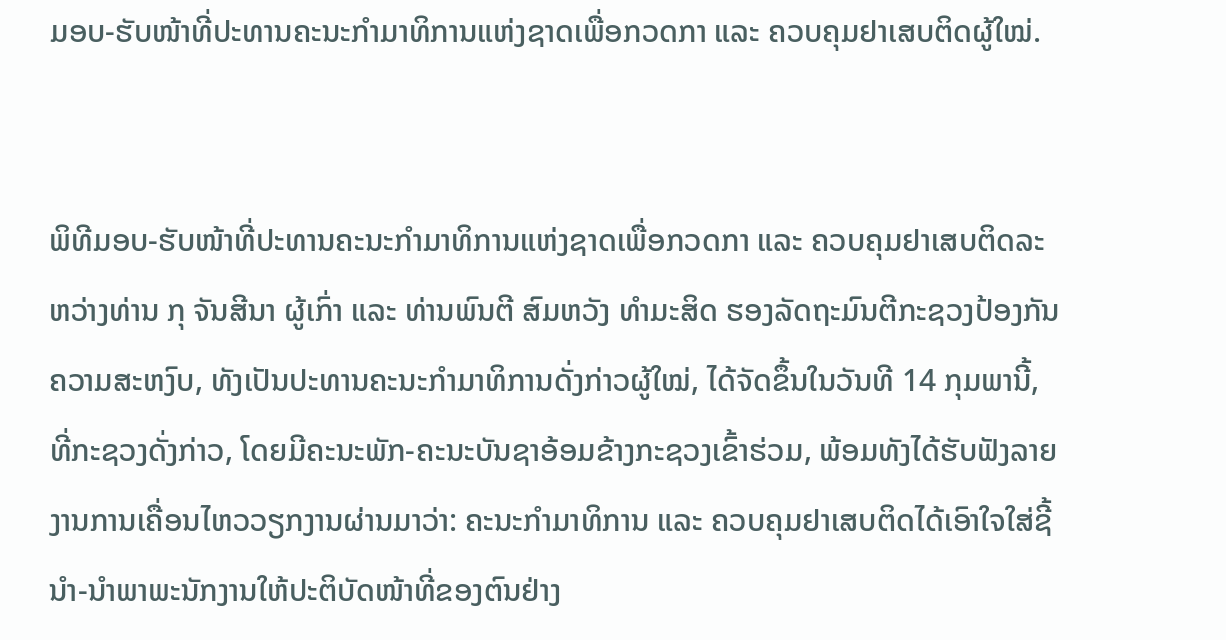ມອບ-ຮັບໜ້າທີ່ປະທານຄະນະກຳມາທິການແຫ່ງຊາດເພື່ອກວດກາ ແລະ ຄວບຄຸມຢາເສບຕິດຜູ້ໃໝ່.


ພິທີມອບ-ຮັບໜ້າທີ່ປະທານຄະນະກຳມາທິການແຫ່ງຊາດເພື່ອກວດກາ ແລະ ຄວບຄຸມຢາເສບຕິດລະຫວ່າງທ່ານ ກຸ ຈັນສີນາ ຜູ້ເກົ່າ ແລະ ທ່ານພົນຕີ ສົມຫວັງ ທຳມະສິດ ຮອງລັດຖະມົນຕີກະຊວງປ້ອງກັນຄວາມສະຫງົບ, ທັງເປັນປະທານຄະນະກຳມາທິການດັ່ງກ່າວຜູ້ໃໝ່, ໄດ້ຈັດຂຶ້ນໃນວັນທີ 14 ກຸມພານີ້, ທີ່ກະຊວງດັ່ງກ່າວ, ໂດຍມີຄະນະພັກ-ຄະນະບັນຊາອ້ອມຂ້າງກະຊວງເຂົ້າຮ່ວມ, ພ້ອມທັງໄດ້ຮັບຟັງລາຍງານການເຄື່ອນໄຫວວຽກງານຜ່ານມາວ່າ: ຄະນະກຳມາທິການ ແລະ ຄວບຄຸມຢາເສບຕິດໄດ້ເອົາໃຈໃສ່ຊີ້ນຳ-ນຳພາພະນັກງານໃຫ້ປະຕິບັດໜ້າທີ່ຂອງຕົນຢ່າງ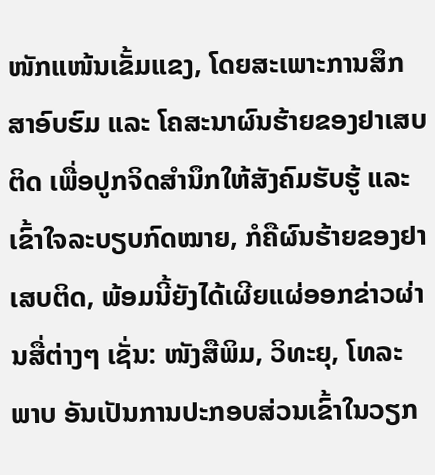ໜັກແໜ້ນເຂັ້ມແຂງ, ໂດຍສະເພາະການສຶກສາອົບຮົມ ແລະ ໂຄສະນາຜົນຮ້າຍຂອງຢາເສບຕິດ ເພື່ອປູກຈິດສຳນຶກໃຫ້ສັງຄົມຮັບຮູ້ ແລະ ເຂົ້າໃຈລະບຽບກົດໝາຍ, ກໍຄືຜົນຮ້າຍຂອງຢາເສບຕິດ, ພ້ອມນີ້ຍັງໄດ້ເຜີຍແຜ່ອອກຂ່າວຜ່ານສື່ຕ່າງໆ ເຊັ່ນ: ໜັງສືພິມ, ວິທະຍຸ, ໂທລະພາບ ອັນເປັນການປະກອບສ່ວນເຂົ້າໃນວຽກ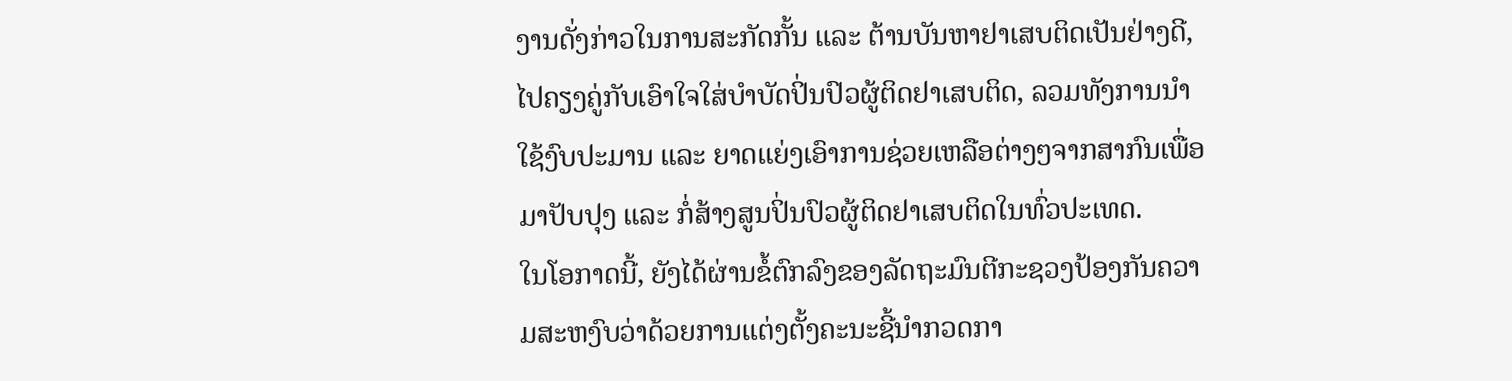ງານດັ່ງກ່າວໃນການສະກັດກັ້ນ ແລະ ຕ້ານບັນຫາຢາເສບຕິດເປັນຢ່າງດີ, ໄປຄຽງຄູ່ກັບເອົາໃຈໃສ່ບຳບັດປິ່ນປົວຜູ້ຕິດຢາເສບຕິດ, ລວມທັງການນຳໃຊ້ງົບປະມານ ແລະ ຍາດແຍ່ງເອົາການຊ່ວຍເຫລືອຕ່າງໆຈາກສາກົນເພື່ອມາປັບປຸງ ແລະ ກໍ່ສ້າງສູນປິ່ນປົວຜູ້ຕິດຢາເສບຕິດໃນທົ່ວປະເທດ.
ໃນໂອກາດນີ້, ຍັງໄດ້ຜ່ານຂໍ້ຕົກລົງຂອງລັດຖະມົນຕີກະຊວງປ້ອງກັນຄວາມສະຫງົບວ່າດ້ວຍການແຕ່ງຕັ້ງຄະນະຊີ້ນຳກວດກາ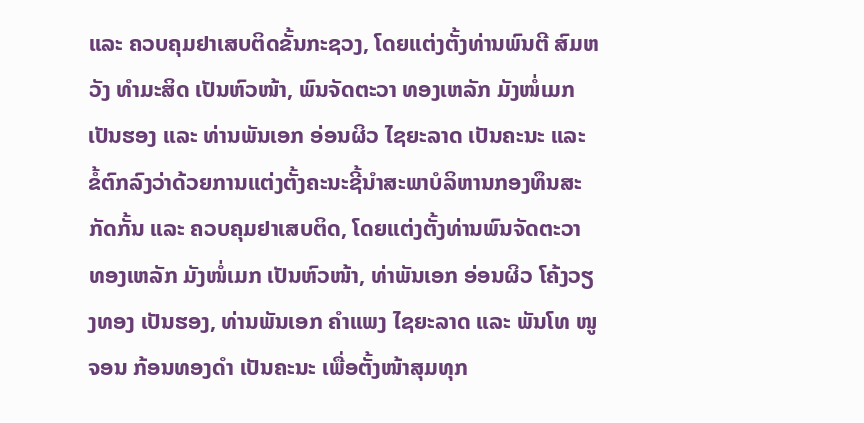ແລະ ຄວບຄຸມຢາເສບຕິດຂັ້ນກະຊວງ, ໂດຍແຕ່ງຕັ້ງທ່ານພົນຕີ ສົມຫວັງ ທຳມະສິດ ເປັນຫົວໜ້າ, ພົນຈັດຕະວາ ທອງເຫລັກ ມັງໜໍ່ເມກ ເປັນຮອງ ແລະ ທ່ານພັນເອກ ອ່ອນຜິວ ໄຊຍະລາດ ເປັນຄະນະ ແລະ ຂໍ້ຕົກລົງວ່າດ້ວຍການແຕ່ງຕັ້ງຄະນະຊີ້ນຳສະພາບໍລິຫານກອງທຶນສະກັດກັ້ນ ແລະ ຄວບຄຸມຢາເສບຕິດ, ໂດຍແຕ່ງຕັ້ງທ່ານພົນຈັດຕະວາ ທອງເຫລັກ ມັງໜໍ່ເມກ ເປັນຫົວໜ້າ, ທ່າພັນເອກ ອ່ອນຜິວ ໂຄ້ງວຽງທອງ ເປັນຮອງ, ທ່ານພັນເອກ ຄຳແພງ ໄຊຍະລາດ ແລະ ພັນໂທ ໜູຈອນ ກ້ອນທອງດຳ ເປັນຄະນະ ເພື່ອຕັ້ງໜ້າສຸມທຸກ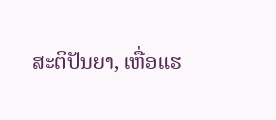ສະຕິປັນຍາ, ເຫື່ອແຮ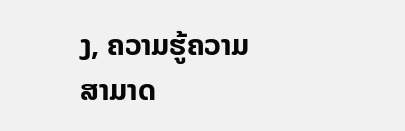ງ, ຄວາມຮູ້ຄວາມສາມາດ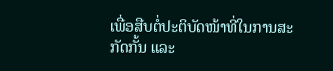ເພື່ອສືບຕໍ່ປະຕິບັດໜ້າທີ່ໃນການສະກັດກັ້ນ ແລະ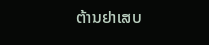ຕ້ານຢາເສບ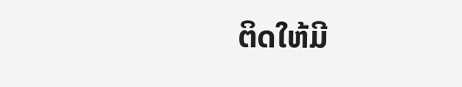ຕິດໃຫ້ມີ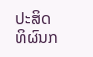ປະສິດທິຜົນກ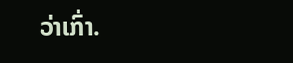ວ່າເກົ່າ.